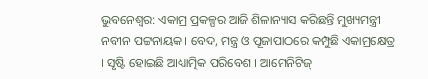ଭୁବନେଶ୍ୱର: ଏକାମ୍ର ପ୍ରକଳ୍ପର ଆଜି ଶିଳାନ୍ୟାସ କରିଛନ୍ତି ମୁଖ୍ୟମନ୍ତ୍ରୀ ନବୀନ ପଟ୍ଟନାୟକ। ବେଦ, ମନ୍ତ୍ର ଓ ପୂଜାପାଠରେ କମ୍ପୁଛି ଏକାମ୍ରକ୍ଷେତ୍ର । ସୃଷ୍ଟି ହୋଇଛି ଆଧ୍ୟାତ୍ମିକ ପରିବେଶ । ଆମେନିଟିଜ୍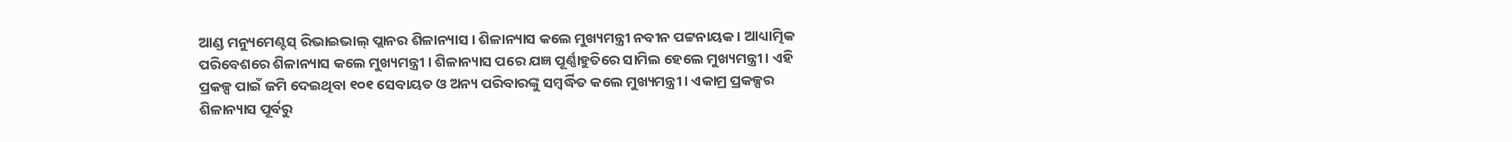ଆଣ୍ଡ ମନ୍ୟୁମେଣ୍ଟସ୍ ରିଭାଇଭାଲ୍ ପ୍ଲାନର ଶିଳାନ୍ୟାସ । ଶିଳାନ୍ୟାସ କଲେ ମୁଖ୍ୟମନ୍ତ୍ରୀ ନବୀନ ପଟ୍ଟନାୟକ । ଆଧ୍ୟାତ୍ମିକ ପରିବେଶରେ ଶିଳାନ୍ୟାସ କଲେ ମୁଖ୍ୟମନ୍ତ୍ରୀ । ଶିଳାନ୍ୟାସ ପରେ ଯଜ୍ଞ ପୂର୍ଣ୍ଣାହୁତିରେ ସାମିଲ ହେଲେ ମୁଖ୍ୟମନ୍ତ୍ରୀ । ଏହି ପ୍ରକଳ୍ପ ପାଇଁ ଜମି ଦେଇଥିବା ୧୦୧ ସେବାୟତ ଓ ଅନ୍ୟ ପରିବାରଙ୍କୁ ସମ୍ବର୍ଦ୍ଧିତ କଲେ ମୁଖ୍ୟମନ୍ତ୍ରୀ । ଏକାମ୍ର ପ୍ରକଳ୍ପର ଶିଳାନ୍ୟାସ ପୂର୍ବରୁ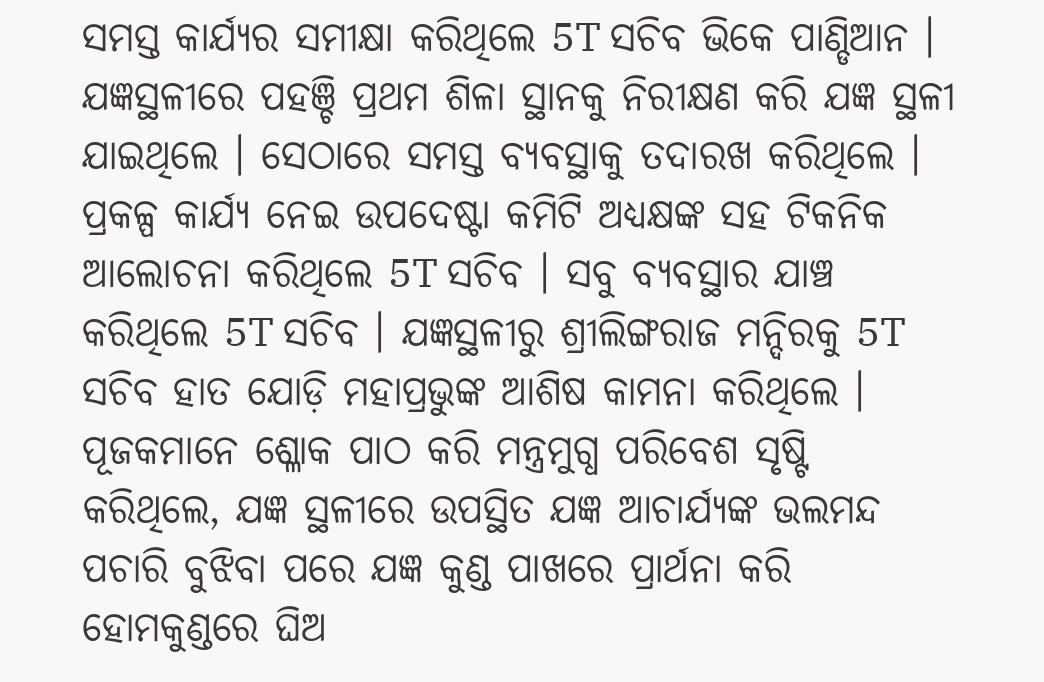ସମସ୍ତ କାର୍ଯ୍ୟର ସମୀକ୍ଷା କରିଥିଲେ 5T ସଚିବ ଭିକେ ପାଣ୍ଡିଆନ । ଯଜ୍ଞସ୍ଥଳୀରେ ପହଞ୍ଚି ପ୍ରଥମ ଶିଳା ସ୍ଥାନକୁ ନିରୀକ୍ଷଣ କରି ଯଜ୍ଞ ସ୍ଥଳୀ ଯାଇଥିଲେ । ସେଠାରେ ସମସ୍ତ ବ୍ୟବସ୍ଥାକୁ ତଦାରଖ କରିଥିଲେ ।
ପ୍ରକଳ୍ପ କାର୍ଯ୍ୟ ନେଇ ଉପଦେଷ୍ଟା କମିଟି ଅଧ୍ୟକ୍ଷଙ୍କ ସହ ଟିକନିକ ଆଲୋଚନା କରିଥିଲେ 5T ସଚିବ । ସବୁ ବ୍ୟବସ୍ଥାର ଯାଞ୍ଚ କରିଥିଲେ 5T ସଚିବ । ଯଜ୍ଞସ୍ଥଳୀରୁ ଶ୍ରୀଲିଙ୍ଗରାଜ ମନ୍ଦିରକୁ 5T ସଚିବ ହାତ ଯୋଡ଼ି ମହାପ୍ରଭୁଙ୍କ ଆଶିଷ କାମନା କରିଥିଲେ । ପୂଜକମାନେ ଶ୍ଳୋକ ପାଠ କରି ମନ୍ତ୍ରମୁଗ୍ଧ ପରିବେଶ ସୃଷ୍ଟି କରିଥିଲେ, ଯଜ୍ଞ ସ୍ଥଳୀରେ ଉପସ୍ଥିତ ଯଜ୍ଞ ଆଚାର୍ଯ୍ୟଙ୍କ ଭଲମନ୍ଦ ପଚାରି ବୁଝିବା ପରେ ଯଜ୍ଞ କୁଣ୍ଡ ପାଖରେ ପ୍ରାର୍ଥନା କରି ହୋମକୁଣ୍ଡରେ ଘିଅ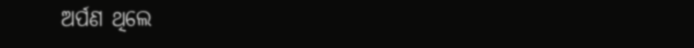ଅର୍ପଣ ଥିଲେ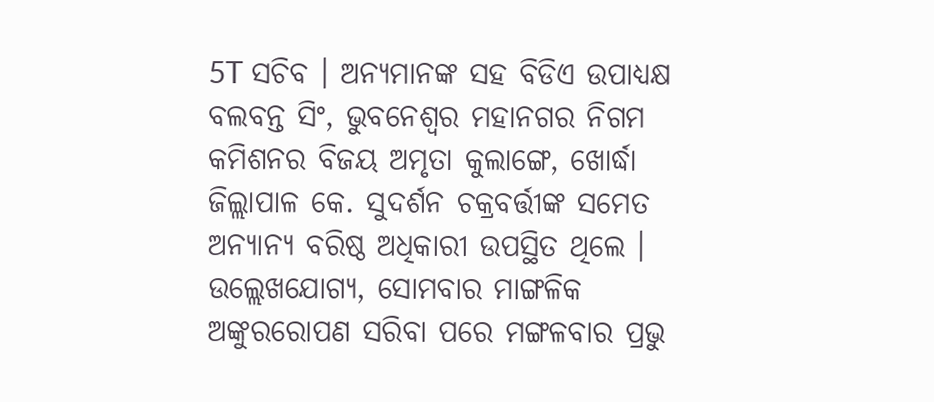5T ସଚିବ । ଅନ୍ୟମାନଙ୍କ ସହ ବିଡିଏ ଉପାଧ୍ୟକ୍ଷ ବଲବନ୍ତ ସିଂ, ଭୁବନେଶ୍ବର ମହାନଗର ନିଗମ କମିଶନର ବିଜୟ ଅମୃତା କୁଲାଙ୍ଗେ, ଖୋର୍ଦ୍ଧା ଜିଲ୍ଲାପାଳ କେ. ସୁଦର୍ଶନ ଚକ୍ରବର୍ତ୍ତୀଙ୍କ ସମେତ ଅନ୍ୟାନ୍ୟ ବରିଷ୍ଠ ଅଧିକାରୀ ଉପସ୍ଥିତ ଥିଲେ ।
ଉଲ୍ଲେଖଯୋଗ୍ୟ, ସୋମବାର ମାଙ୍ଗଳିକ ଅଙ୍କୁରରୋପଣ ସରିବା ପରେ ମଙ୍ଗଳବାର ପ୍ରଭୁ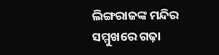ଲିଙ୍ଗରାଜଙ୍କ ମନ୍ଦିର ସମ୍ମୁଖରେ ଗଢ଼ା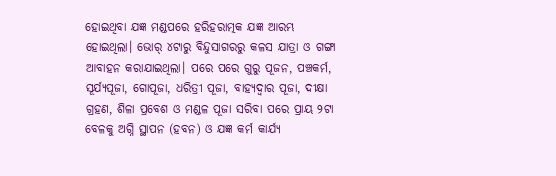ହୋଇଥିବା ଯଜ୍ଞ ମଣ୍ଡପରେ ହରିହରାତ୍ମକ ଯଜ୍ଞ ଆରମ୍ଭ ହୋଇଥିଲା। ଭୋର୍ ୪ଟାରୁ ବିନ୍ଦୁସାଗରରୁ କଳସ ଯାତ୍ରା ଓ ଗଙ୍ଗା ଆବାହନ କରାଯାଇଥିଲା। ପରେ ପରେ ଗୁରୁ ପୂଜନ, ପଞ୍ଚକର୍ମ, ସୂର୍ଯ୍ୟପୂଜା, ଗୋପୂଜା, ଧରିତ୍ରୀ ପୂଜା, ବାହ୍ୟଦ୍ୱାର ପୂଜା, ଦୀକ୍ଷା ଗ୍ରହଣ, ଶିଳା ପ୍ରବେଶ ଓ ମଣ୍ଡଳ ପୂଜା ସରିବା ପରେ ପ୍ରାୟ ୨ଟା ବେଳକୁ ଅଗ୍ନି ସ୍ଥାପନ (ହବନ) ଓ ଯଜ୍ଞ କର୍ମ କାର୍ଯ୍ୟ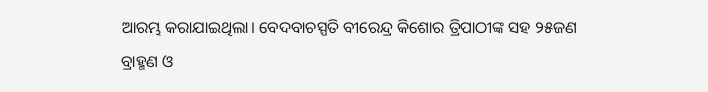ଆରମ୍ଭ କରାଯାଇଥିଲା। ବେଦବାଚସ୍ପତି ବୀରେନ୍ଦ୍ର କିଶୋର ତ୍ରିପାଠୀଙ୍କ ସହ ୨୫ଜଣ ବ୍ରାହ୍ମଣ ଓ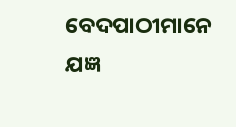ବେଦପାଠୀମାନେ ଯଜ୍ଞ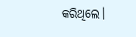କରିଥିଲେ।